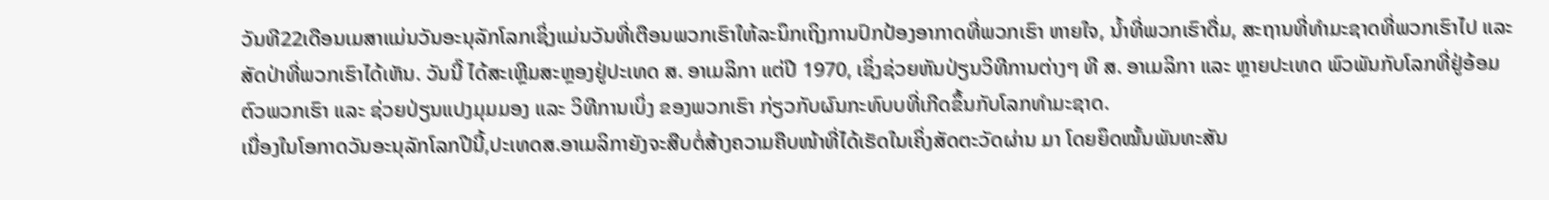ວັນທີ22ເດືອນເມສາແມ່ນວັນອະນຸລັກໂລກເຊິ່ງແມ່ນວັນທີ່ເຕືອນພວກເຮົາໃຫ້ລະນຶກເຖິງການປົກປ້ອງອາກາດທີ່ພວກເຮົາ ຫາຍໃຈ, ນໍ້າທີ່ພວກເຮົາດື່ມ, ສະຖານທີ່ທຳມະຊາດທີ່ພວກເຮົາໄປ ແລະ ສັດປ່າທີ່ພວກເຮົາໄດ້ເຫັນ. ວັນນີ໊ ໄດ້ສະເຫຼີມສະຫຼອງຢູ່ປະເທດ ສ. ອາເມລິກາ ແຕ່ປີ 1970, ເຊິ່ງຊ່ວຍຫັນປ່ຽນວິທີການຕ່າງໆ ທີ ສ. ອາເມລິກາ ແລະ ຫຼາຍປະເທດ ພົວພັນກັບໂລກທີ່ຢູ່ອ້ອມຕົວພວກເຮົາ ແລະ ຊ່ວຍປ່ຽນແປງມຸມມອງ ແລະ ວິທີການເບິ່ງ ຂອງພວກເຮົາ ກ່ຽວກັບຜົນກະທົບບທີ່ເກີດຂຶ້ນກັບໂລກທຳມະຊາດ.
ເນື່ອງໃນໂອກາດວັນອະນຸລັກໂລກປີນີ້,ປະເທດສ.ອາເມລິກາຍັງຈະສືບຕໍ່ສ້າງຄວາມຄືບໜ້າທີ່ໄດ້ເຮັດໃນເຄິ່ງສັດຕະວັດຜ່ານ ມາ ໂດຍຍຶດໝັ້ນພັນທະສັນ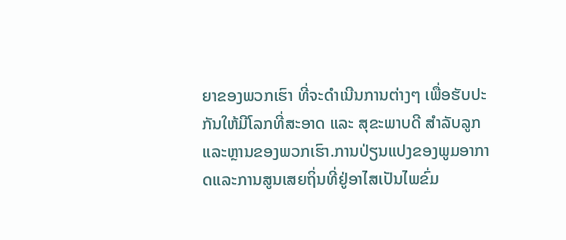ຍາຂອງພວກເຮົາ ທີ່ຈະດຳເນີນການຕ່າງໆ ເພື່ອຮັບປະກັນໃຫ້ມີໂລກທີ່ສະອາດ ແລະ ສຸຂະພາບດີ ສຳລັບລູກແລະຫຼານຂອງພວກເຮົາ.ການປ່ຽນແປງຂອງພູມອາກາດແລະການສູນເສຍຖິ່ນທີ່ຢູ່ອາໄສເປັນໄພຂົ່ມ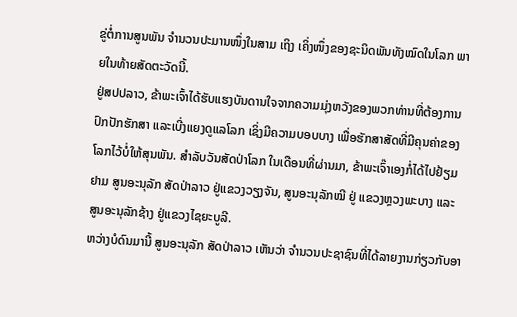ຂູ່ຕໍ່ການສູນພັນ ຈໍານວນປະມານໜຶ່ງໃນສາມ ເຖິງ ເຄິ່ງໜຶ່ງຂອງຊະນິດພັນທັງໝົດໃນໂລກ ພາຍໃນທ້າຍສັດຕະວັດນີ້.
ຢູ່ສປປລາວ, ຂ້າພະເຈົ້າໄດ້ຮັບແຮງບັນດານໃຈຈາກຄວາມມຸ່ງຫວັງຂອງພວກທ່ານທີ່ຕ້ອງການປົກປັກຮັກສາ ແລະເບີ່ງແຍງດູແລໂລກ ເຊິ່ງມີຄວາມບອບບາງ ເພື່ອຮັກສາສັດທີ່ມີຄຸນຄ່າຂອງໂລກໄວ້ບໍ່ໃຫ້ສຸນພັນ. ສຳລັບວັນສັດປ່າໂລກ ໃນເດືອນທີ່ຜ່ານມາ, ຂ້າພະເຈົ໊າເອງກໍ່ໄດ້ໄປຢ້ຽມຢາມ ສູນອະນຸລັກ ສັດປ່າລາວ ຢູ່ແຂວງວຽງຈັນ, ສູນອະນຸລັກໝີ ຢູ່ ແຂວງຫຼວງພະບາງ ແລະ ສູນອະນຸລັກຊ້າງ ຢູ່ແຂວງໄຊຍະບູລີ.
ຫວ່າງບໍດົນມານີ້ ສູນອະນຸລັກ ສັດປ່າລາວ ເຫັນວ່າ ຈຳນວນປະຊາຊົນທີ່ໄດ້ລາຍງານກ່ຽວກັບອາ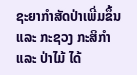ຊະຍາກຳສັດປ່າເພີ່ມຂຶ້ນແລະ ກະຊວງ ກະສິກຳ ແລະ ປ່າໄມ້ ໄດ້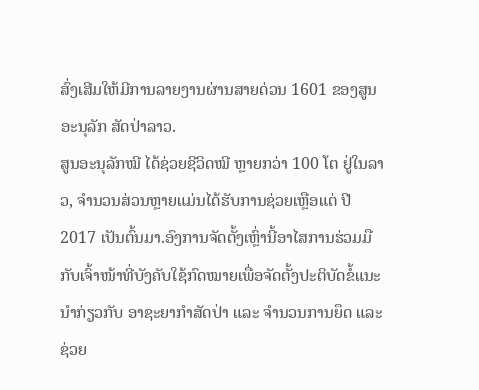ສົ່ງເສີມໃຫ້ມີການລາຍງານຜ່ານສາຍດ່ວນ 1601 ຂອງສູນອະນຸລັກ ສັດປ່າລາວ.
ສູນອະນຸລັກໝີ ໄດ້ຊ່ວຍຊີວິດໝີ ຫຼາຍກວ່າ 100 ໂຕ ຢູ່ໃນລາວ, ຈຳນວນສ່ວນຫຼາຍແມ່ນໄດ້ຮັບການຊ່ວຍເຫຼືອແຕ່ ປີ 2017 ເປັນຕົ້ນມາ.ອົງການຈັດຕັ້ງເຫຼົ່ານີ້ອາໄສການຮ່ວມມືກັບເຈົ້າໜ້າທີ່ບັງຄັບໃຊ້ກົດໝາຍເພື່ອຈັດຕັ້ງປະຕິບັດຂໍ້ແນະນຳກ່ຽວກັບ ອາຊະຍາກຳສັດປ່າ ແລະ ຈໍານວນການຍຶດ ແລະ ຊ່ວຍ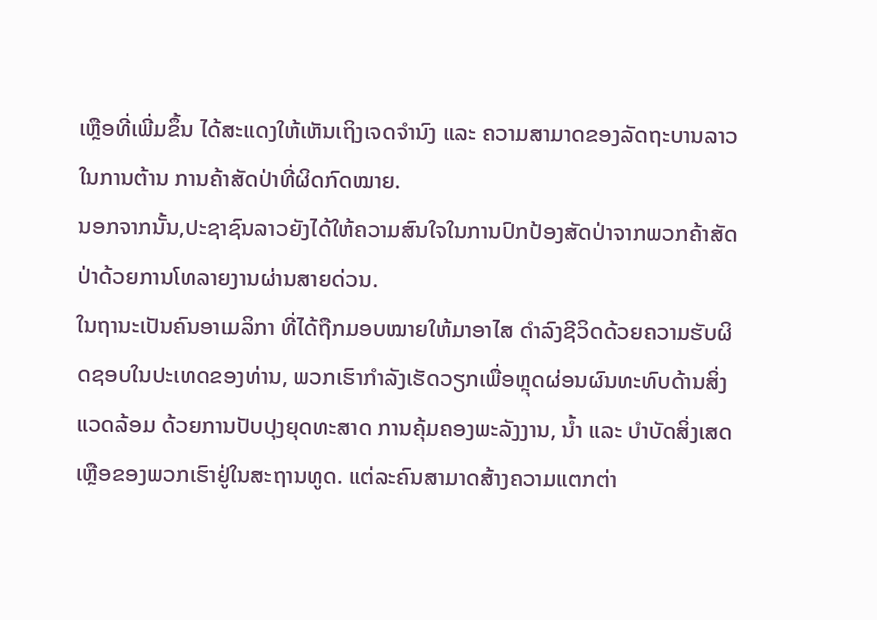ເຫຼືອທີ່ເພີ່ມຂຶ້ນ ໄດ້ສະແດງໃຫ້ເຫັນເຖິງເຈດຈຳນົງ ແລະ ຄວາມສາມາດຂອງລັດຖະບານລາວໃນການຕ້ານ ການຄ້າສັດປ່າທີ່ຜິດກົດໝາຍ.
ນອກຈາກນັ້ນ,ປະຊາຊົນລາວຍັງໄດ້ໃຫ້ຄວາມສົນໃຈໃນການປົກປ້ອງສັດປ່າຈາກພວກຄ້າສັດປ່າດ້ວຍການໂທລາຍງານຜ່ານສາຍດ່ວນ.
ໃນຖານະເປັນຄົນອາເມລິກາ ທີ່ໄດ້ຖືກມອບໝາຍໃຫ້ມາອາໄສ ດຳລົງຊີວິດດ້ວຍຄວາມຮັບຜິດຊອບໃນປະເທດຂອງທ່ານ, ພວກເຮົາກຳລັງເຮັດວຽກເພື່ອຫຼຸດຜ່ອນຜົນທະທົບດ້ານສິ່ງແວດລ້ອມ ດ້ວຍການປັບປຸງຍຸດທະສາດ ການຄຸ້ມຄອງພະລັງງານ, ນໍ້າ ແລະ ບໍາບັດສິ່ງເສດເຫຼືອຂອງພວກເຮົາຢູ່ໃນສະຖານທູດ. ແຕ່ລະຄົນສາມາດສ້າງຄວາມແຕກຕ່າ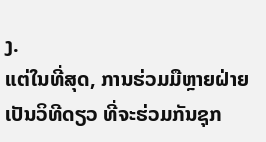ງ.
ແຕ່ໃນທີ່ສຸດ, ການຮ່ວມມືຫຼາຍຝ່າຍເປັນວິທີດຽວ ທີ່ຈະຮ່ວມກັນຊຸກ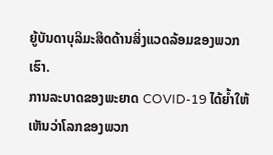ຍູ້ບັນດາບຸລິມະສິດດ້ານສິ່ງແວດລ້ອມຂອງພວກເຮົາ.
ການລະບາດຂອງພະຍາດ COVID-19 ໄດ້ຍໍ້າໃຫ້ເຫັນວ່າໂລກຂອງພວກ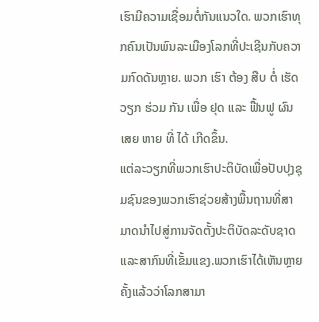ເຮົາມີຄວາມເຊື່ອມຕໍ່ກັນແນວໃດ. ພວກເຮົາທຸກຄົນເປັນພົນລະເມືອງໂລກທີ່ປະເຊີນກັບຄວາມກົດດັນຫຼາຍ. ພວກ ເຮົາ ຕ້ອງ ສືບ ຕໍ່ ເຮັດ ວຽກ ຮ່ວມ ກັນ ເພື່ອ ຢຸດ ແລະ ຟື້ນຟູ ຜົນ ເສຍ ຫາຍ ທີ່ ໄດ້ ເກີດຂຶ້ນ.
ແຕ່ລະວຽກທີ່ພວກເຮົາປະຕິບັດເພື່ອປັບປຸງຊຸມຊົນຂອງພວກເຮົາຊ່ວຍສ້າງພື້ນຖານທີ່ສາມາດນໍາໄປສູ່ການຈັດຕັ້ງປະຕິບັດລະດັບຊາດແລະສາກົນທີ່ເຂັ້ມແຂງ.ພວກເຮົາໄດ້ເຫັນຫຼາຍຄັ້ງແລ້ວວ່າໂລກສາມາ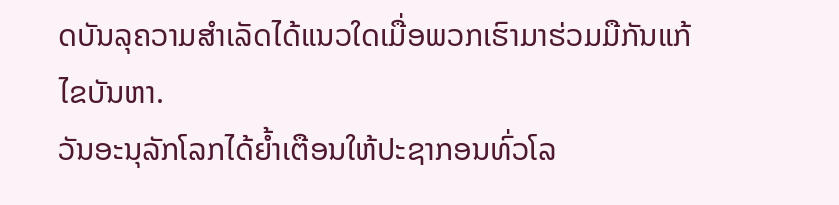ດບັນລຸຄວາມສຳເລັດໄດ້ແນວໃດເມື່ອພວກເຮົາມາຮ່ວມມືກັນແກ້ໄຂບັນຫາ.
ວັນອະນຸລັກໂລກໄດ້ຍໍ້າເຕືອນໃຫ້ປະຊາກອນທົ່ວໂລ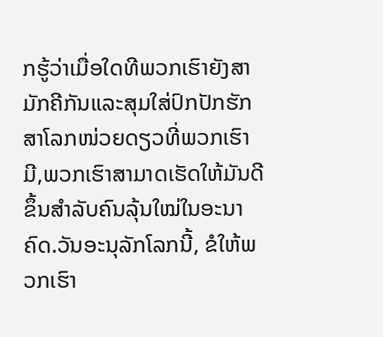ກຮູ້ວ່າເມື່ອໃດທີພວກເຮົາຍັງສາມັກຄີກັນແລະສຸມໃສ່ປົກປັກຮັກສາໂລກໜ່ວຍດຽວທີ່ພວກເຮົາມີ,ພວກເຮົາສາມາດເຮັດໃຫ້ມັນດີຂຶ້ນສຳລັບຄົນລຸ້ນໃໝ່ໃນອະນາຄົດ.ວັນອະນຸລັກໂລກນີ້, ຂໍໃຫ້ພວກເຮົາ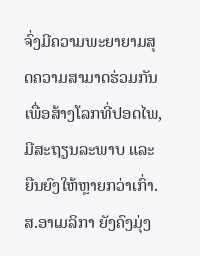ຈົ່ງມີຄວາມພະຍາຍາມສຸດຄວາມສາມາດຮ່ວມກັນ ເພື່ອສ້າງໂລກທີ່ປອດໄພ, ມີສະຖຽນລະພາບ ແລະ ຍືນຍົງໃຫ້ຫຼາຍກວ່າເກົ່າ.
ສ.ອາເມລິກາ ຍັງຄົງມຸ່ງ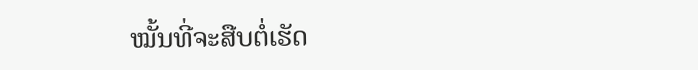ໝັ້ນທີ່ຈະສືບຕໍ່ເຮັດ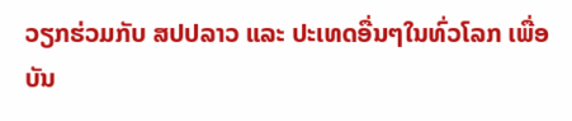ວຽກຮ່ວມກັບ ສປປລາວ ແລະ ປະເທດອື່ນໆໃນທົ່ວໂລກ ເພື່ອບັນ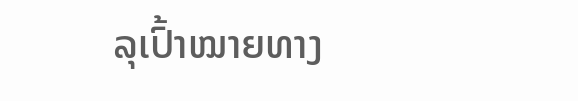ລຸເປົ້າໝາຍທາງ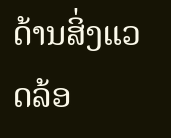ດ້ານສິ່ງແວດລ້ອ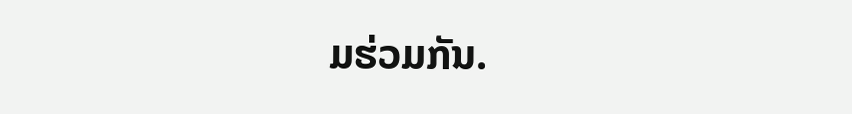ມຮ່ວມກັນ.